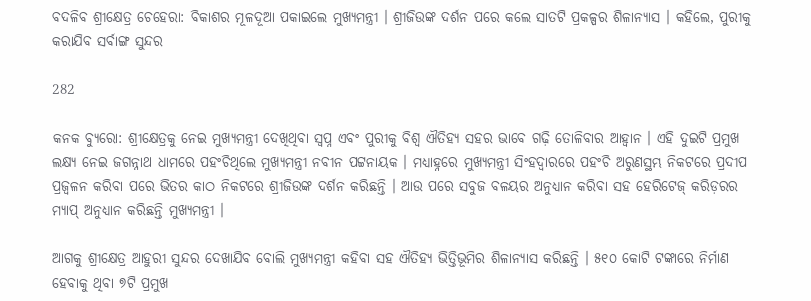ବଦଳିବ ଶ୍ରୀକ୍ଷେତ୍ର ଚେହେରା: ବିକାଶର ମୂଳଦୂଆ ପକାଇଲେ ମୁଖ୍ୟମନ୍ତ୍ରୀ । ଶ୍ରୀଜିଉଙ୍କ ଦର୍ଶନ ପରେ କଲେ ସାତଟି ପ୍ରକଳ୍ପର ଶିଳାନ୍ୟାସ । କହିଲେ, ପୁରୀକୁ କରାଯିବ ସର୍ବାଙ୍ଗ ସୁନ୍ଦର

282

କନକ ବ୍ୟୁରୋ: ଶ୍ରୀକ୍ଷେତ୍ରକୁ ନେଇ ମୁଖ୍ୟମନ୍ତ୍ରୀ ଦେଖିଥିବା ସ୍ୱପ୍ନ ଏବଂ ପୁରୀକୁ ବିଶ୍ୱ ଐତିହ୍ୟ ସହର ଭାବେ ଗଢ଼ି ତୋଳିବାର ଆହ୍ୱାନ । ଏହି ଦୁଇଟି ପ୍ରମୁଖ ଲକ୍ଷ୍ୟ ନେଇ ଜଗନ୍ନାଥ ଧାମରେ ପହଂଚିଥିଲେ ମୁଖ୍ୟମନ୍ତ୍ରୀ ନବୀନ ପଟ୍ଟନାୟକ । ମଧ୍ୟାହ୍ନରେ ମୁଖ୍ୟମନ୍ତ୍ରୀ ସିଂହଦ୍ୱାରରେ ପହଂଚି ଅରୁଣସ୍ଥମ୍ଭ ନିକଟରେ ପ୍ରଦୀପ ପ୍ରଜ୍ୱଳନ କରିବା ପରେ ଭିତର କାଠ ନିକଟରେ ଶ୍ରୀଜିଉଙ୍କ ଦର୍ଶନ କରିଛନ୍ତି । ଆଉ ପରେ ସବୁଜ ବଳୟର ଅନୁଧ୍ୟାନ କରିବା ସହ ହେରିଟେଜ୍ କରିଡ଼ରର ମ୍ୟାପ୍ ଅନୁଧ୍ୟାନ କରିଛନ୍ତି ମୁଖ୍ୟମନ୍ତ୍ରୀ ।

ଆଗକୁ ଶ୍ରୀକ୍ଷେତ୍ର ଆହୁରୀ ସୁନ୍ଦର ଦେଖାଯିବ ବୋଲି ମୁଖ୍ୟମନ୍ତ୍ରୀ କହିବା ସହ ଐତିହ୍ୟ ଭିତ୍ତିଭୂମିର ଶିଳାନ୍ୟାସ କରିଛନ୍ତି । ୫୧୦ କୋଟି ଟଙ୍କାରେ ନିର୍ମାଣ ହେବାକୁ ଥିବା ୭ଟି ପ୍ରମୁଖ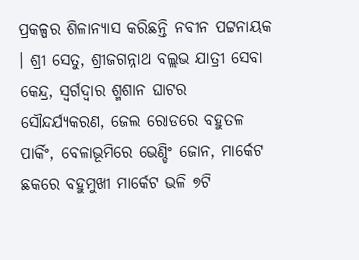ପ୍ରକଳ୍ପର ଶିଳାନ୍ୟାସ କରିଛନ୍ତି ନବୀନ ପଟ୍ଟନାୟକ । ଶ୍ରୀ ସେତୁ, ଶ୍ରୀଜଗନ୍ନାଥ ବଲ୍ଲଭ ଯାତ୍ରୀ ସେବା କେନ୍ଦ୍ର, ସ୍ୱର୍ଗଦ୍ୱାର ଶ୍ମଶାନ ଘାଟର ସୌନ୍ଦର୍ଯ୍ୟକରଣ, ଜେଲ ରୋଡରେ ବହୁତଳ ପାର୍କିଂ, ବେଳାଭୂମିରେ ଭେଣ୍ଡିଂ ଜୋନ, ମାର୍କେଟ ଛକରେ ବହୁମୁଖୀ ମାର୍କେଟ ଭଳି ୭ଟି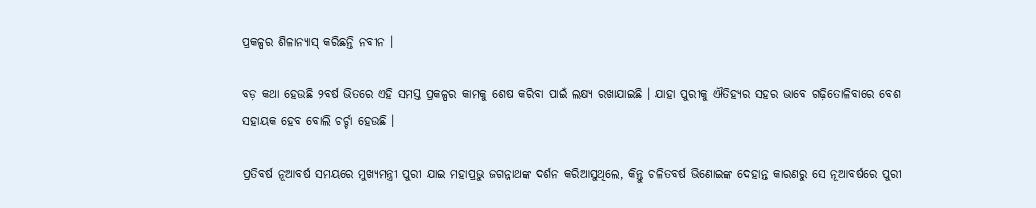ପ୍ରକଳ୍ପର ଶିଳାନ୍ୟାସ୍ କରିଛନ୍ତି ନବୀନ ।

ବଡ଼ କଥା ହେଉଛି ୨ବର୍ଷ ଭିତରେ ଏହି ସମସ୍ତ ପ୍ରକଳ୍ପର କାମକୁ ଶେଷ କରିବା ପାଇଁ ଲକ୍ଷ୍ୟ ରଖାଯାଇଛି । ଯାହା ପୁରୀକୁ ଐତିହ୍ୟର ସହର ଭାବେ ଗଢ଼ିତୋଳିବାରେ ବେଶ ସହାୟକ ହେବ ବୋଲି ଚର୍ଚ୍ଚା ହେଉଛି ।

ପ୍ରତିବର୍ଷ ନୂଆବର୍ଷ ସମୟରେ ମୁଖ୍ୟମନ୍ତ୍ରୀ ପୁରୀ ଯାଇ ମହାପ୍ରଭୁ ଜଗନ୍ନାଥଙ୍କ ଦର୍ଶନ କରିଆସୁଥିଲେ, କିନ୍ତୁ ଚଳିତବର୍ଷ ଭିଣୋଇଙ୍କ ଦେହାନ୍ତ କାରଣରୁ ସେ ନୂଆବର୍ଷରେ ପୁରୀ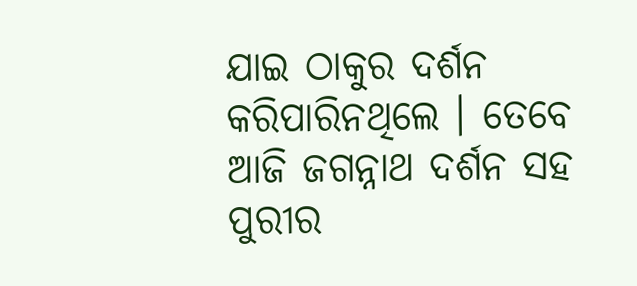ଯାଇ ଠାକୁର ଦର୍ଶନ କରିପାରିନଥିଲେ । ତେବେ ଆଜି ଜଗନ୍ନାଥ ଦର୍ଶନ ସହ ପୁରୀର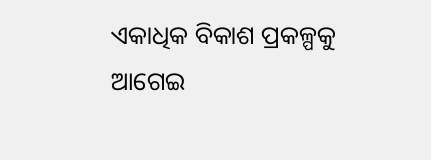ଏକାଧିକ ବିକାଶ ପ୍ରକଳ୍ପକୁ ଆଗେଇ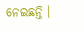ନେଇଛନ୍ତି ।